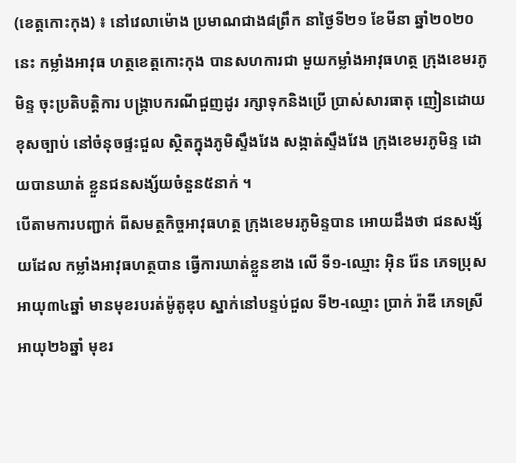(ខេត្តកោះកុង) ៖ នៅវេលាម៉ោង ប្រមាណជាង៨ព្រឹក នាថ្ងៃទី២១ ខែមីនា ឆ្នាំ២០២០នេះ កម្លាំងអាវុធ ហត្ថខេត្តកោះកុង បានសហការជា មួយកម្លាំងអាវុធហត្ថ ក្រុងខេមរភូមិន្ទ ចុះប្រតិបត្តិការ បង្ក្រាបករណីជួញដូរ រក្សាទុកនិងប្រើ ប្រាស់សារធាតុ ញៀនដោយខុសច្បាប់ នៅចំនុចផ្ទះជួល ស្ថិតក្នុងភូមិស្ទឹងវែង សង្កាត់ស្ទឹងវែង ក្រុងខេមរភូមិន្ទ ដោយបានឃាត់ ខ្លួនជនសង្ស័យចំនួន៥នាក់ ។
បើតាមការបញ្ជាក់ ពីសមត្ថកិច្ចអាវុធហត្ថ ក្រុងខេមរភូមិន្ទបាន អោយដឹងថា ជនសង្ស័យដែល កម្លាំងអាវុធហត្ថបាន ធ្វើការឃាត់ខ្លួនខាង លើ ទី១-ឈ្មោះ អ៊ិន រ៉ែន ភេទប្រុស អាយុ៣៤ឆ្នាំ មានមុខរបរត់ម៉ូតូឌុប ស្នាក់នៅបន្ទប់ជួល ទី២-ឈ្មោះ ប្រាក់ រ៉ាឌី ភេទស្រី អាយុ២៦ឆ្នាំ មុខរ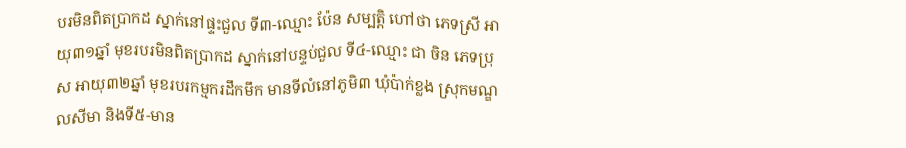បរមិនពិតប្រាកដ ស្នាក់នៅផ្ទះជួល ទី៣-ឈ្មោះ ប៉ែន សម្បត្តិ ហៅថា ភេទស្រី អាយុ៣១ឆ្នាំ មុខរបរមិនពិតប្រាកដ ស្នាក់នៅបន្ទប់ជួល ទី៤-ឈ្មោះ ជា ចិន ភេទប្រុស អាយុ៣២ឆ្នាំ មុខរបរកម្មករដឹកមឹក មានទីលំនៅភូមិ៣ ឃុំប៉ាក់ខ្លង ស្រុកមណ្ឌលសីមា និងទី៥-មាន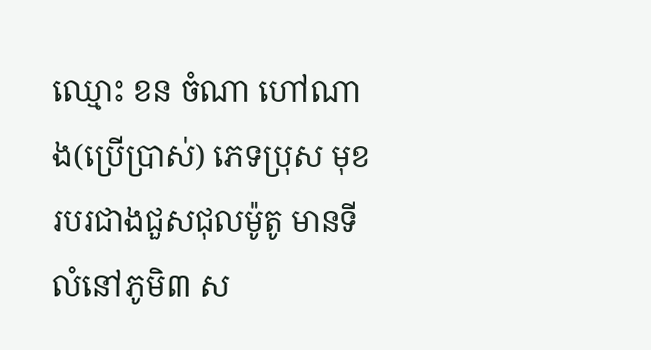ឈ្មោះ ខន ចំណា ហៅណាង(ប្រើប្រាស់) ភេទប្រុស មុខរបរជាងជួសជុលម៉ូតូ មានទីលំនៅភូមិ៣ ស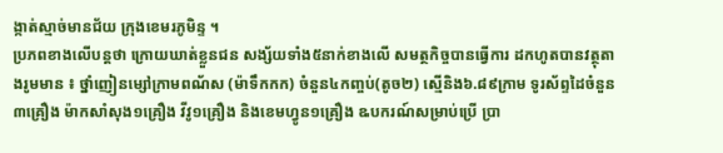ង្កាត់ស្មាច់មានជ័យ ក្រុងខេមរភូមិន្ទ ។
ប្រភពខាងលើបន្តថា ក្រោយឃាត់ខ្លួនជន សង្ស័យទាំង៥នាក់ខាងលើ សមត្ថកិច្ចបានធ្វើការ ដកហូតបានវត្ថុតាងរូមមាន ៖ ថ្នាំញៀនម្សៅក្រាមពណ័ស (ម៉ាទឹកកក) ចំនួន៤កញ្ចប់(តូច២) ស្មើនិង៦.៨៩ក្រាម ទូរស័ព្ទដៃចំនួន៣គ្រឿង ម៉ាកសាំសុង១គ្រឿង វីវូ១គ្រឿង និងខេមហ្វូន១គ្រឿង ឩបករណ៍សម្រាប់ប្រើ ប្រា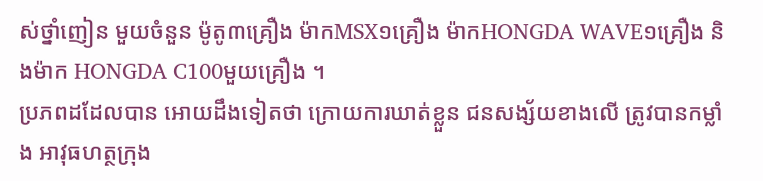ស់ថ្នាំញៀន មួយចំនួន ម៉ូតូ៣គ្រឿង ម៉ាកMSX១គ្រឿង ម៉ាកHONGDA WAVE១គ្រឿង និងម៉ាក HONGDA C100មួយគ្រឿង ។
ប្រភពដដែលបាន អោយដឹងទៀតថា ក្រោយការឃាត់ខ្លួន ជនសង្ស័យខាងលើ ត្រូវបានកម្លាំង អាវុធហត្ថក្រុង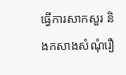ធ្វើការសាកសួរ និងកសាងសំណុំរឿ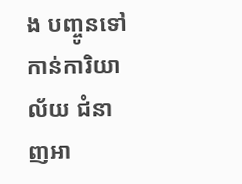ង បញ្ចូនទៅកាន់ការិយាល័យ ជំនាញអា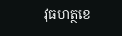វុធហត្ថខេ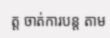ត្ត ចាត់ការបន្ត តាម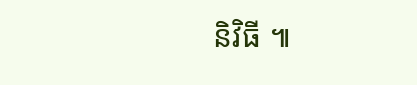និវិធី ៕